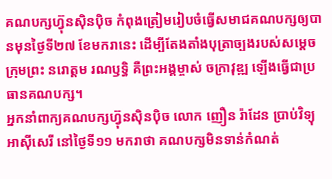គណបក្សហ្វ៊ុនស៊ិនប៉ិច កំពុងត្រៀមរៀបចំធ្វើសមាជគណបក្សឲ្យបានមុនថ្ងៃទី២៧ ខែមករានេះ ដើម្បីតែងតាំងបុត្រាច្បងរបស់សម្ដេចក្រុមព្រះ នរោត្តម រណឫទ្ធិ គឺព្រះអង្គម្ចាស់ ចក្រាវុឌ្ឍ ឡើងធ្វើជាប្រធានគណបក្ស។
អ្នកនាំពាក្យគណបក្សហ្វ៊ុនស៊ិនប៉ិច លោក ញឿន រ៉ាដែន ប្រាប់វិទ្យុអាស៊ីសេរី នៅថ្ងៃទី១១ មករាថា គណបក្សមិនទាន់កំណត់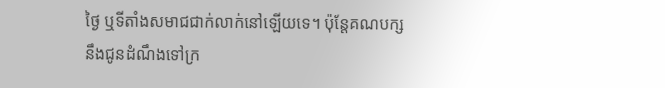ថ្ងៃ ឬទីតាំងសមាជជាក់លាក់នៅឡើយទេ។ ប៉ុន្តែគណបក្សនឹងជូនដំណឹងទៅក្រ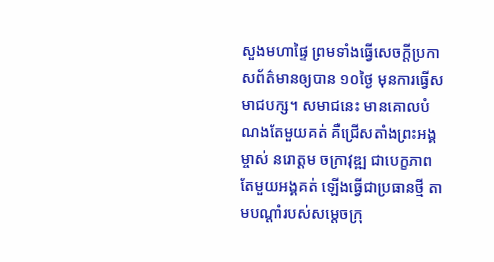សួងមហាផ្ទៃ ព្រមទាំងធ្វើសេចក្ដីប្រកាសព័ត៌មានឲ្យបាន ១០ថ្ងៃ មុនការធ្វើសមាជបក្ស។ សមាជនេះ មានគោលបំណងតែមួយគត់ គឺជ្រើសតាំងព្រះអង្គម្ចាស់ នរោត្តម ចក្រាវុឌ្ឍ ជាបេក្ខភាពតែមួយអង្គគត់ ឡើងធ្វើជាប្រធានថ្មី តាមបណ្ដាំរបស់សម្ដេចក្រុ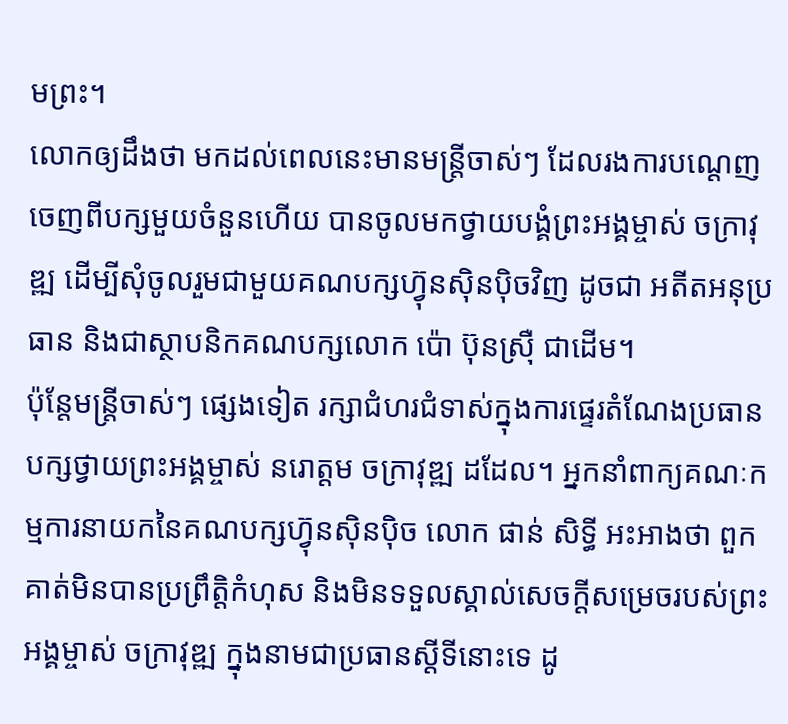មព្រះ។
លោកឲ្យដឹងថា មកដល់ពេលនេះមានមន្ត្រីចាស់ៗ ដែលរងការបណ្ដេញចេញពីបក្សមួយចំនួនហើយ បានចូលមកថ្វាយបង្គំព្រះអង្គម្ចាស់ ចក្រាវុឌ្ឍ ដើម្បីសុំចូលរួមជាមួយគណបក្សហ៊្វុនស៊ិនប៉ិចវិញ ដូចជា អតីតអនុប្រធាន និងជាស្ថាបនិកគណបក្សលោក ប៉ោ ប៊ុនស្រ៊ឺ ជាដើម។
ប៉ុន្តែមន្ត្រីចាស់ៗ ផ្សេងទៀត រក្សាជំហរជំទាស់ក្នុងការផ្ទេរតំណែងប្រធានបក្សថ្វាយព្រះអង្គម្ចាស់ នរោត្តម ចក្រាវុឌ្ឍ ដដែល។ អ្នកនាំពាក្យគណៈកម្មការនាយកនៃគណបក្សហ៊្វុនស៊ិនប៉ិច លោក ផាន់ សិទ្ធី អះអាងថា ពួកគាត់មិនបានប្រព្រឹត្តិកំហុស និងមិនទទួលស្គាល់សេចក្ដីសម្រេចរបស់ព្រះអង្គម្ចាស់ ចក្រាវុឌ្ឍ ក្នុងនាមជាប្រធានស្ដីទីនោះទេ ដូ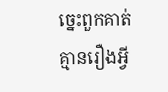ច្នេះពួកគាត់គ្មានរឿងអ្វី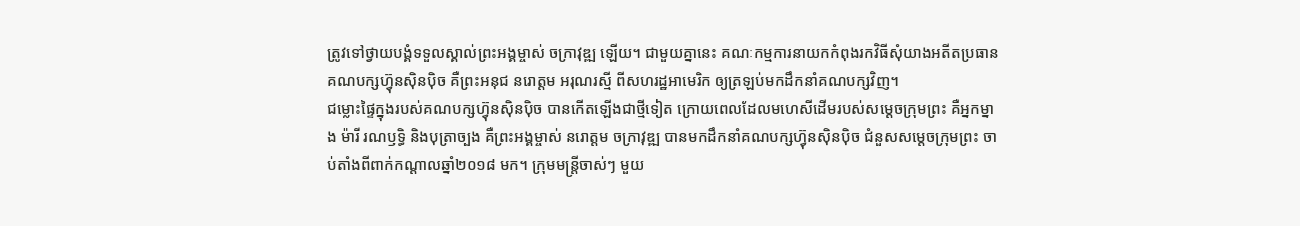ត្រូវទៅថ្វាយបង្គំទទួលស្គាល់ព្រះអង្គម្ចាស់ ចក្រាវុឌ្ឍ ឡើយ។ ជាមួយគ្នានេះ គណៈកម្មការនាយកកំពុងរកវិធីសុំយាងអតីតប្រធានគណបក្សហ៊្វុនស៊ិនប៉ិច គឺព្រះអនុជ នរោត្តម អរុណរស្មី ពីសហរដ្ឋអាមេរិក ឲ្យត្រឡប់មកដឹកនាំគណបក្សវិញ។
ជម្លោះផ្ទៃក្នុងរបស់គណបក្សហ៊្វុនស៊ិនប៉ិច បានកើតឡើងជាថ្មីទៀត ក្រោយពេលដែលមហេសីដើមរបស់សម្ដេចក្រុមព្រះ គឺអ្នកម្នាង ម៉ារី រណឫទ្ធិ និងបុត្រាច្បង គឺព្រះអង្គម្ចាស់ នរោត្តម ចក្រាវុឌ្ឍ បានមកដឹកនាំគណបក្សហ៊្វុនស៊ិនប៉ិច ជំនួសសម្ដេចក្រុមព្រះ ចាប់តាំងពីពាក់កណ្ដាលឆ្នាំ២០១៨ មក។ ក្រុមមន្ត្រីចាស់ៗ មួយ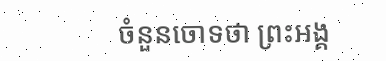ចំនួនចោទថា ព្រះអង្គ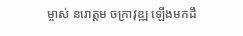ម្ចាស់ នរោត្តម ចក្រាវុឌ្ឍ ឡើងមកដឹ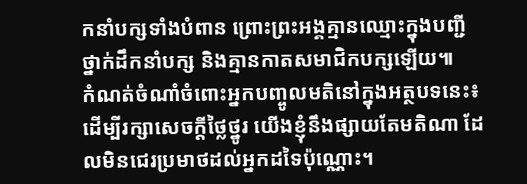កនាំបក្សទាំងបំពាន ព្រោះព្រះអង្គគ្មានឈ្មោះក្នុងបញ្ជីថ្នាក់ដឹកនាំបក្ស និងគ្មានកាតសមាជិកបក្សឡើយ៕
កំណត់ចំណាំចំពោះអ្នកបញ្ចូលមតិនៅក្នុងអត្ថបទនេះ៖ ដើម្បីរក្សាសេចក្ដីថ្លៃថ្នូរ យើងខ្ញុំនឹងផ្សាយតែមតិណា ដែលមិនជេរប្រមាថដល់អ្នកដទៃប៉ុណ្ណោះ។